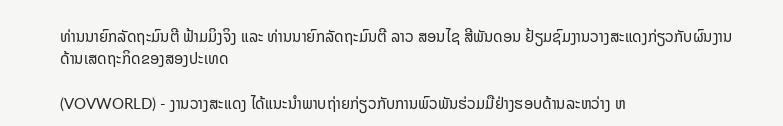ທ່ານນາຍົກລັດຖະມົນຕີ ຟ້າມມິງຈິງ ແລະ ທ່ານນາຍົກລັດຖະມົນຕີ ລາວ ສອນໄຊ ສີພັນດອນ ຢ້ຽມຊົມງານວາງສະແດງກ່ຽວກັບຜົນງານດ້ານເສດຖະກິດຂອງສອງປະເທດ

(VOVWORLD) - ງານວາງສະແດງ ໄດ້ແນະນຳພາບຖ່າຍກ່ຽວກັບການພົວພັນຮ່ວມມືຢ່າງຮອບດ້ານລະຫວ່າງ ຫ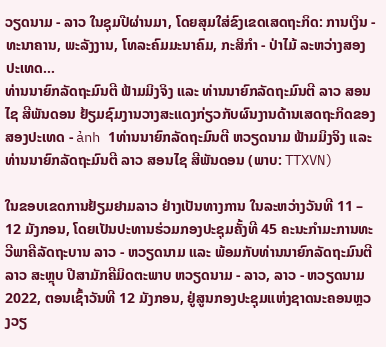ວຽດນາມ - ລາວ ໃນຊຸມປີຜ່ານມາ, ໂດຍສຸມໃສ່ຂົງເຂດເສດຖະກິດ: ການເງິນ - ທະນາຄານ, ພະລັງງານ, ໂທລະຄົມມະນາຄົມ, ກະສິກຳ - ປ່າໄມ້ ລະຫວ່າງສອງປະເທດ…
ທ່ານນາຍົກລັດຖະມົນຕີ ຟ້າມມິງຈິງ ແລະ ທ່ານນາຍົກລັດຖະມົນຕີ ລາວ ສອນໄຊ ສີພັນດອນ ຢ້ຽມຊົມງານວາງສະແດງກ່ຽວກັບຜົນງານດ້ານເສດຖະກິດຂອງສອງປະເທດ - ảnh 1ທ່ານນາຍົກລັດຖະມົນຕີ ຫວຽດນາມ ຟ້າມມິງຈິງ ແລະ ທ່ານນາຍົກລັດຖະມົນຕີ ລາວ ສອນໄຊ ສີພັນດອນ (ພາບ: TTXVN)

ໃນຂອບເຂດການຢ້ຽມຢາມລາວ ຢ່າງເປັນທາງການ ໃນລະຫວ່າງວັນທີ 11 – 12 ມັງກອນ, ໂດຍເປັນປະທານຮ່ວມກອງປະຊຸມຄັ້ງທີ 45 ຄະນະກຳມະການທະວີພາຄີລັດຖະບານ ລາວ - ຫວຽດນາມ ແລະ ພ້ອມກັບທ່ານນາຍົກລັດຖະມົນຕີ ລາວ ສະຫຼຸບ ປີສາມັກຄີມິດຕະພາບ ຫວຽດນາມ - ລາວ, ລາວ - ຫວຽດນາມ 2022, ຕອນເຊົ້າວັນທີ 12 ມັງກອນ, ຢູ່ສູນກອງປະຊຸມແຫ່ງຊາດນະຄອນຫຼວງວຽ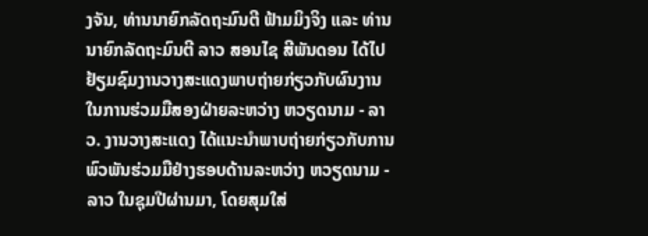ງຈັນ, ທ່ານນາຍົກລັດຖະມົນຕີ ຟ້າມມິງຈິງ ແລະ ທ່ານນາຍົກລັດຖະມົນຕີ ລາວ ສອນໄຊ ສີພັນດອນ ໄດ້ໄປຢ້ຽມຊົມງານວາງສະແດງພາບຖ່າຍກ່ຽວກັບຜົນງານໃນການຮ່ວມມືສອງຝ່າຍລະຫວ່າງ ຫວຽດນາມ - ລາວ. ງານວາງສະແດງ ໄດ້ແນະນຳພາບຖ່າຍກ່ຽວກັບການພົວພັນຮ່ວມມືຢ່າງຮອບດ້ານລະຫວ່າງ ຫວຽດນາມ - ລາວ ໃນຊຸມປີຜ່ານມາ, ໂດຍສຸມໃສ່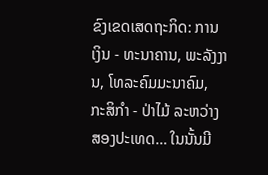ຂົງເຂດເສດຖະກິດ: ການເງິນ - ທະນາຄານ, ພະລັງງານ, ໂທລະຄົມມະນາຄົມ, ກະສິກຳ - ປ່າໄມ້ ລະຫວ່າງສອງປະເທດ… ໃນນັ້ນມີ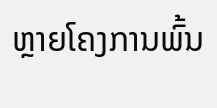ຫຼາຍໂຄງການພົ້ນ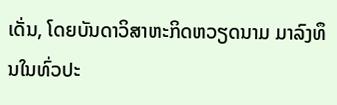ເດັ່ນ, ໂດຍບັນດາວິສາຫະກິດຫວຽດນາມ ມາລົງທຶນໃນທົ່ວປະ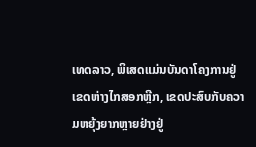ເທດລາວ, ພິເສດແມ່ນບັນດາໂຄງການຢູ່ເຂດຫ່າງໄກສອກຫຼີກ, ເຂດປະສົບກັບຄວາມຫຍຸ້ງຍາກຫຼາຍຢ່າງຢູ່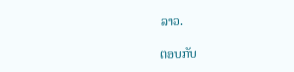ລາວ.

ຕອບກັບ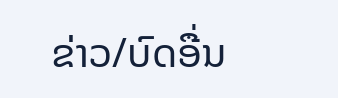ຂ່າວ/ບົດອື່ນ